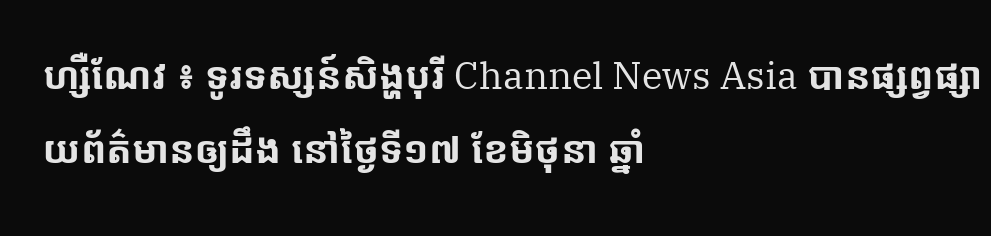ហ្សឺណែវ ៖ ទូរទស្សន៍សិង្ហបុរី Channel News Asia បានផ្សព្វផ្សាយព័ត៌មានឲ្យដឹង នៅថ្ងៃទី១៧ ខែមិថុនា ឆ្នាំ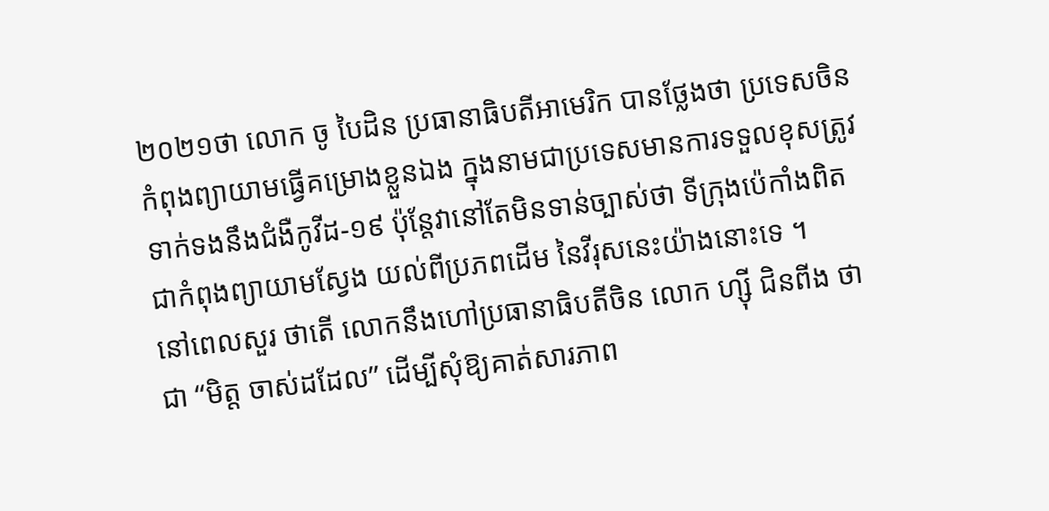២០២១ថា លោក ចូ បៃដិន ប្រធានាធិបតីអាមេរិក បានថ្លែងថា ប្រទេសចិន កំពុងព្យាយាមធ្វើគម្រោងខ្លួនឯង ក្នុងនាមជាប្រទេសមានការទទួលខុសត្រូវ ទាក់ទងនឹងជំងឺកូវីដ-១៩ ប៉ុន្តែវានៅតែមិនទាន់ច្បាស់ថា ទីក្រុងប៉េកាំងពិត ជាកំពុងព្យាយាមស្វែង យល់ពីប្រភពដើម នៃវីរុសនេះយ៉ាងនោះទេ ។
នៅពេលសួរ ថាតើ លោកនឹងហៅប្រធានាធិបតីចិន លោក ហ្ស៊ី ជិនពីង ថាជា “មិត្ត ចាស់ដដែល” ដើម្បីសុំឱ្យគាត់សារភាព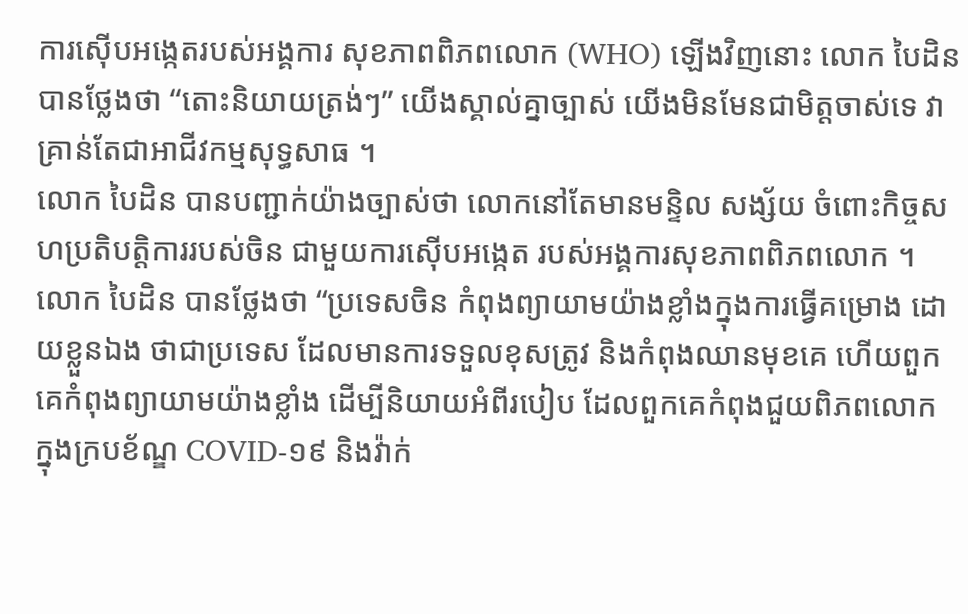ការស៊ើបអង្កេតរបស់អង្គការ សុខភាពពិភពលោក (WHO) ឡើងវិញនោះ លោក បៃដិន បានថ្លែងថា “តោះនិយាយត្រង់ៗ” យើងស្គាល់គ្នាច្បាស់ យើងមិនមែនជាមិត្តចាស់ទេ វាគ្រាន់តែជាអាជីវកម្មសុទ្ធសាធ ។
លោក បៃដិន បានបញ្ជាក់យ៉ាងច្បាស់ថា លោកនៅតែមានមន្ទិល សង្ស័យ ចំពោះកិច្ចសហប្រតិបត្តិការរបស់ចិន ជាមួយការស៊ើបអង្កេត របស់អង្គការសុខភាពពិភពលោក ។
លោក បៃដិន បានថ្លែងថា “ប្រទេសចិន កំពុងព្យាយាមយ៉ាងខ្លាំងក្នុងការធ្វើគម្រោង ដោយខ្លួនឯង ថាជាប្រទេស ដែលមានការទទួលខុសត្រូវ និងកំពុងឈានមុខគេ ហើយពួកគេកំពុងព្យាយាមយ៉ាងខ្លាំង ដើម្បីនិយាយអំពីរបៀប ដែលពួកគេកំពុងជួយពិភពលោក ក្នុងក្របខ័ណ្ឌ COVID-១៩ និងវ៉ាក់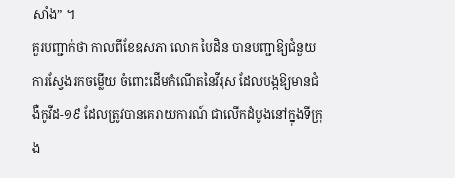សាំង” ។
គួរបញ្ជាក់ថា កាលពីខែឧសភា លោក បៃដិន បានបញ្ជាឱ្យជំនួយការស្វែងរកចម្លើយ ចំពោះដើមកំណើតនៃវីរុស ដែលបង្កឱ្យមានជំងឺកូវីដ-១៩ ដែលត្រូវបានគេរាយការណ៍ ជាលើកដំបូងនៅក្នុងទីក្រុង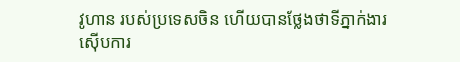វូហាន របស់ប្រទេសចិន ហើយបានថ្លែងថាទីភ្នាក់ងារ ស៊ើបការ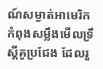ណ៍សម្ងាត់អាមេរិក កំពុងសម្លឹងមើលទ្រឹស្តីគូប្រជែង ដែលរួ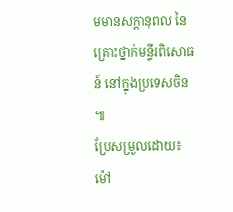មមានសក្តានុពល នៃគ្រោះថ្នាក់មន្ទីរពិសោធន៍ នៅក្នុងប្រទេសចិន ៕
ប្រែសម្រួលដោយ៖ ម៉ៅ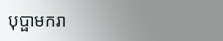បុប្ផាមករា